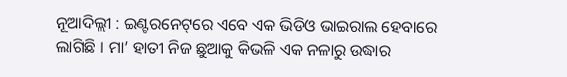ନୂଆଦିଲ୍ଲୀ : ଇଣ୍ଟରନେଟ୍‌ରେ ଏବେ ଏକ ଭିଡିଓ ଭାଇରାଲ ହେବାରେ ଲାଗିଛି । ମା’ ହାତୀ ନିଜ ଛୁଆକୁ କିଭଳି ଏକ ନଳାରୁ ଉଦ୍ଧାର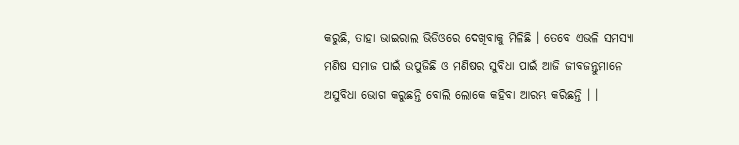କରୁଛି, ତାହା ଭାଇରାଲ ଭିଡିଓରେ ଦେଖିବାକୁ ମିଳିଛି । ତେବେ ଏଭଳି ସମସ୍ୟା ମଣିଷ ସମାଜ ପାଇଁ ଉପୁଜିଛି ଓ ମଣିଷର ସୁବିଧା ପାଇଁ ଆଜି ଜୀବଜନ୍ତୁମାନେ ଅସୁବିଧା ଭୋଗ କରୁଛନ୍ତି ବୋଲି ଲୋକେ କହିବା ଆରମ୍ଭ କରିଛନ୍ତି । ।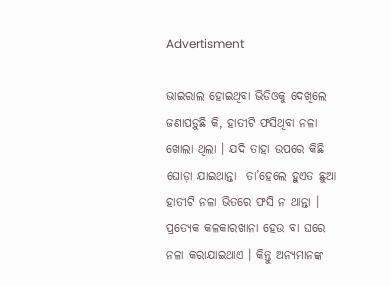Advertisment

ଭାଇରାଲ ହୋଇଥିବା ଭିଡିଓକୁ ଦେଖିଲେ ଜଣାପଡ଼ୁଛି କି, ହାତୀଟି ଫସିଥିବା ନଳା ଖୋଲା ଥିଲା । ଯଦି ତାହା ଉପରେ କିଛି ଘୋଡ଼ା ଯାଇଥାନ୍ତା  ତା’ହେଲେ ହୁଏତ ଛୁଆ ହାତୀଟି ନଳା ଭିତରେ ଫସି ନ ଥାନ୍ତା । ପ୍ରତ୍ୟେକ କଳକାରଖାନା ହେଉ ବା ଘରେ ନଳା କରାଯାଇଥାଏ । କିନ୍ତୁ ଅନ୍ୟମାନଙ୍କ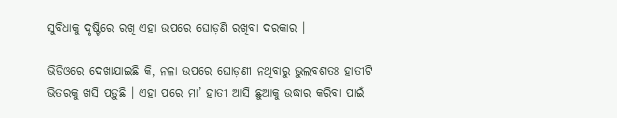ସୁବିଧାକୁ ଦୃଷ୍ଟିରେ ରଖି ଏହା ଉପରେ ଘୋଡ଼ଣି ରଖିବା ଦରକାର ।

ଭିଡିଓରେ ଦେଖାଯାଇଛି କି, ନଳା ଉପରେ ଘୋଡ଼ଣୀ ନଥିବାରୁ ଭୁଲବଶତଃ ହାତୀଟି ଭିତରକୁ ଖସି ପଡ଼ୁଛି । ଏହା ପରେ ମା’ ହାତୀ ଆସି ଛୁଆକୁ ଉଦ୍ଧାର କରିବା ପାଇଁ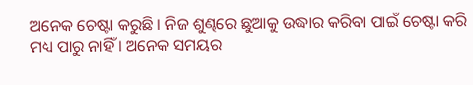ଅନେକ ଚେଷ୍ଟା କରୁଛି । ନିଜ ଶୁଣ୍ଢରେ ଛୁଆକୁ ଉଦ୍ଧାର କରିବା ପାଇଁ ଚେଷ୍ଟା କରି ମଧ୍ୟ ପାରୁ ନାହିଁ । ଅନେକ ସମୟର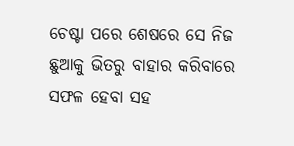ଚେଷ୍ଟା ପରେ ଶେଷରେ ସେ ନିଜ ଛୁଆକୁ ଭିତରୁ ବାହାର କରିବାରେ ସଫଳ ହେବା ସହ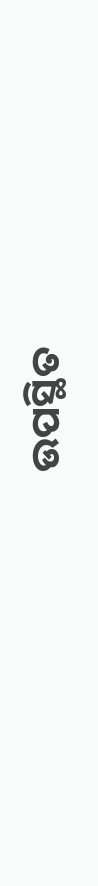ଉପସ୍ଥିତ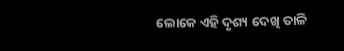ଲୋକେ ଏହି ଦୃଶ୍ୟ ଦେଖି ତାଳି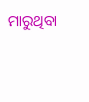ମାରୁଥିବା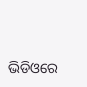ଭିଡିଓରେ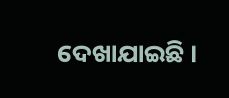ଦେଖାଯାଇଛି ।